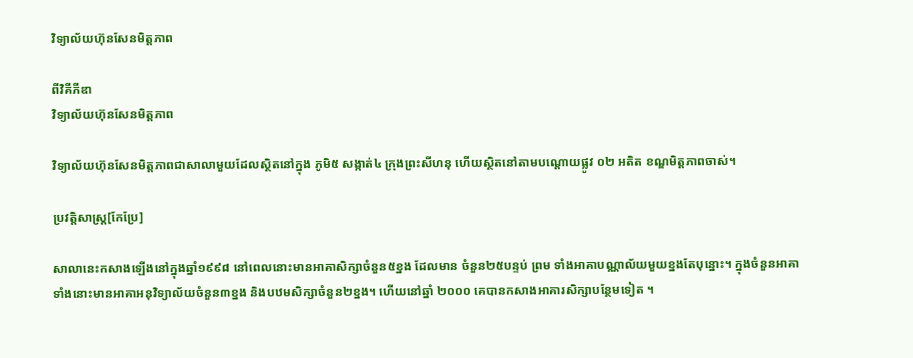វិទ្យាល័យហ៊ុនសែនមិត្តភាព

ពីវិគីភីឌា
វិទ្យាល័យហ៊ុនសែនមិត្តភាព

វិទ្យាល័យហ៊ុនសែនមិត្តភាពជាសាលាមួយដែលស្ថិតនៅក្នុង ភូមិ៥ សង្កាត់៤ ក្រុងព្រះសីហនុ ហើយស្ថិតនៅតាមបណ្តោយផ្លូវ ០២ អតិត ខណ្ឌមិត្តភាពចាស់។

ប្រវត្តិសាស្ត្រ[កែប្រែ]

សាលានេះកសាងឡើងនៅក្នុងឆ្នាំ១៩៩៨ នៅពេលនោះមានអាគាសិក្សាចំនួន៥ខ្នង ដែលមាន ចំនួន២៥បន្ទប់ ព្រម ទាំងអាគាបណ្ណាល័យមួយខ្នងតែបុន្នោះ។ ក្នុងចំនួនអាគាទាំងនោះមានអាគាអនុវិទ្យាល័យចំនួន៣ខ្នង និងបឋមសិក្សាចំនួន២ខ្នង។ ហើយនៅឆ្នាំ ២០០០ គេបានកសាងអាគារសិក្សាបន្ថែមទៀត ។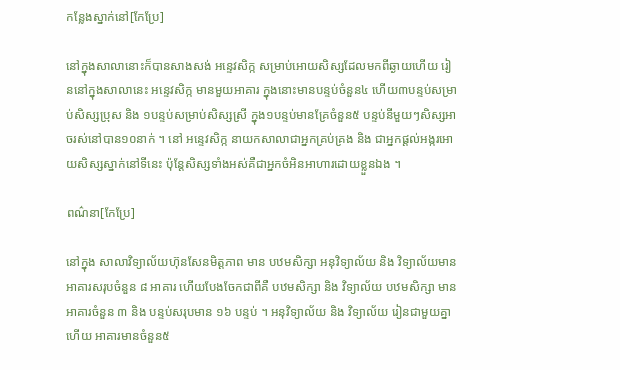កន្លែងស្នាក់នៅ[កែប្រែ]

នៅក្នុងសាលានោះក៏បានសាងសង់ អន្ទេវសិក្ក សម្រាប់អោយសិស្សដែលមកពីឆ្ងាយហើយ រៀននៅក្នុងសាលានេះ អន្ទេវសិក្ក មានមួយអាគារ ក្នុងនោះមានបន្ទប់ចំនួន៤ ហើយ៣បន្ទប់សម្រាប់សិស្សប្រុស និង ១បន្ទប់សម្រាប់សិស្សស្រី ក្នុង១បន្ទប់មានគ្រែចំនួន៥ បន្ទប់នីមួយៗសិស្សអាចរស់នៅបាន១០នាក់ ។ នៅ អន្ទេវសិក្ក នាយកសាលាជាអ្នកគ្រប់គ្រង និង ជាអ្នកផ្ដល់អង្ករអោយសិស្សស្នាក់នៅទីនេះ ប៉ុន្តែសិស្សទាំងអស់គឺជាអ្នកចំអិនអាហារដោយខ្លួនឯង ។

ពណ៌នា[កែប្រែ]

នៅក្នុង សាលាវិទ្យាល័យហ៊ុនសែនមិត្តភាព មាន បឋមសិក្សា អនុវិទ្យាល័យ និង វិទ្យាល័យមានអាគារសរុបចំនួន ៨ អាគារ ហើយបែងចែកជាពីគឺ បឋមសិក្សា និង វិទ្យាល័យ បឋមសិក្សា មានអាគារចំនួន ៣ និង បន្ទប់សរុបមាន ១៦ បន្ទប់ ។ អនុវិទ្យាល័យ និង វិទ្យាល័យ រៀនជាមួយគ្នាហើយ អាគារមានចំនួន៥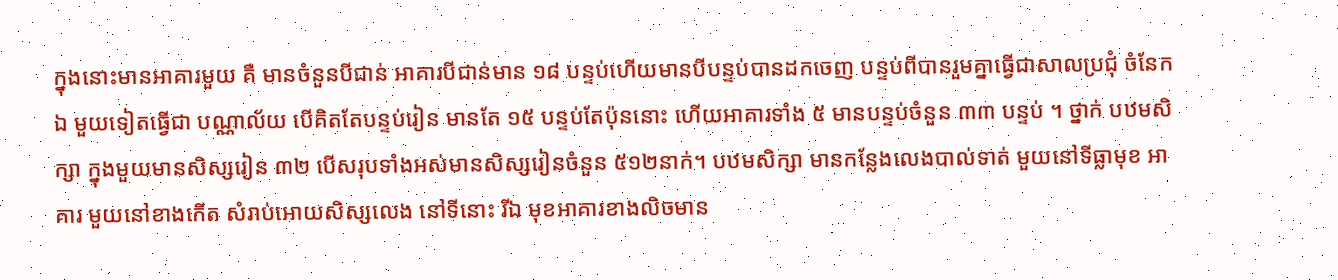ក្នុងនោះមានអាគារមួយ គឺ មានចំនួនបីជាន់ អាគារបីជាន់មាន ១៨ បន្ទប់ហើយមានបីបន្ទប់បានដកចេញ បន្ទប់ពីបានរួមគ្នាធ្វើជាសាលប្រជុំ ចំនែកឯ មួយទៀតធ្វើជា បណ្ណាល័យ បើគិតតែបន្ទប់រៀន មានតែ ១៥ បន្ទប់តែប៉ុននោះ ហើយអាគារទាំង ៥ មានបន្ទប់ចំនួន ៣៣ បន្ទប់ ។ ថ្នាក់ បឋមសិក្សា ក្នុងមួយមានសិស្សរៀន ៣២ បើសរុបទាំងអស់មានសិស្សរៀនចំនួន ៥១២នាក់។ បឋមសិក្សា មានកន្លែងលេងបាល់ទាត់ មួយនៅទីធ្លាមុខ អាគារ មួយនៅខាងកើត សំរាប់អោយសិស្សលេង នៅទីនោះ រីឯ មុខអាគារខាងលិចមាន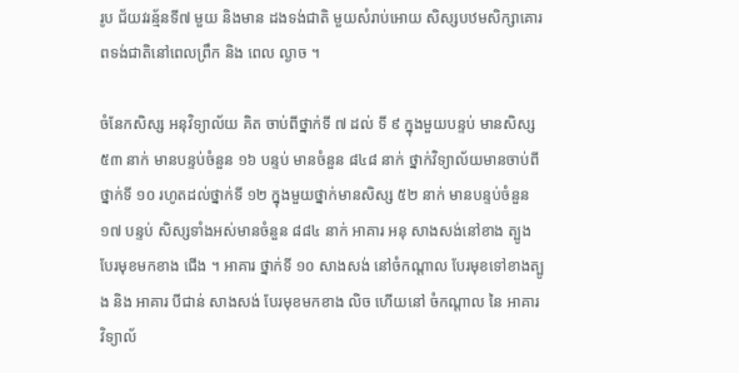រូប ជ័យវរន្ម័នទី៧ មួយ និងមាន ដងទង់ជាតិ មួយសំរាប់អោយ សិស្សបឋមសិក្សាគោរពទង់ជាតិនៅពេលព្រឹក និង ពេល ល្ងាច ។

ចំនែកសិស្ស អនុវិទ្យាល័យ គិត ចាប់ពីថ្នាក់ទី ៧ ដល់ ទី ៩ ក្នុងមួយបន្ទប់ មានសិស្ស ៥៣ នាក់ មានបន្ទប់ចំនួន ១៦ បន្ទប់ មានចំនួន ៨៤៨ នាក់ ថ្នាក់វិទ្យាល័យមានចាប់ពីថ្នាក់ទី ១០ រហូតដល់ថ្នាក់ទី ១២ ក្នុងមួយថ្នាក់មានសិស្ស ៥២ នាក់ មានបន្ទប់ចំនួន ១៧ បន្ទប់ សិស្សទាំងអស់មានចំនួន ៨៨៤ នាក់ អាគារ អនុ សាងសង់នៅខាង ត្បូង បែរមុខមកខាង ជើង ។ អាគារ ថ្នាក់ទី ១០ សាងសង់ នៅចំកណ្ដាល បែរមុខទៅខាងត្បូង និង អាគារ បីជាន់ សាងសង់ បែរមុខមកខាង លិច ហើយនៅ ចំកណ្ដាល នៃ អាគារ វិទ្យាល័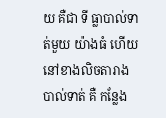យ គឺជា ទី ធ្លាបាល់ទាត់មួយ យ៉ាងធំ ហើយនៅខាងលិចតារាងបាល់ទាត់ គឺ កន្លែង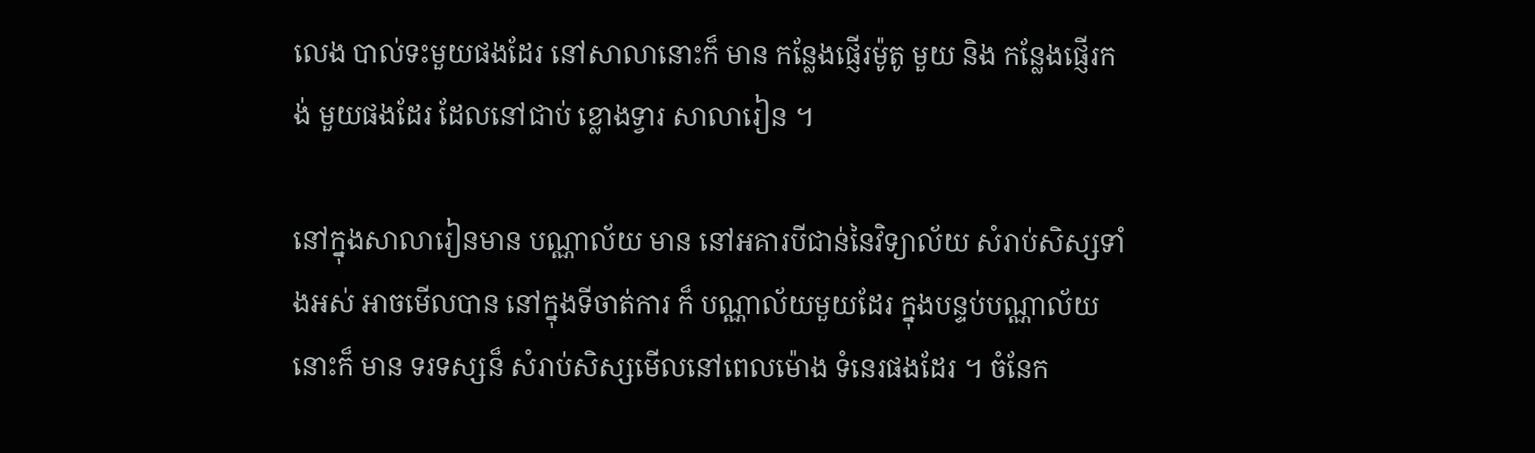លេង បាល់ទះមួយផងដែរ នៅសាលានោះក៏ មាន កន្លែងផ្ញើរម៉ូតូ មួយ និង កន្លែងផ្ញើរកង់ មួយផងដែរ ដែលនៅជាប់ ខ្លោងទ្វារ សាលារៀន ។

នៅក្នុងសាលារៀនមាន បណ្ណាល័យ មាន នៅអគារបីជាន់នៃវិទ្យាល័យ សំរាប់សិស្សទាំងអស់ អាចមើលបាន នៅក្នុងទីចាត់ការ ក៏ បណ្ណាល័យមួយដែរ ក្នុងបន្ទប់បណ្ណាល័យនោះក៏ មាន ទរទស្សន៏ សំរាប់សិស្សមើលនៅពេលម៉ោង ទំនេរផងដែរ ។ ចំនែក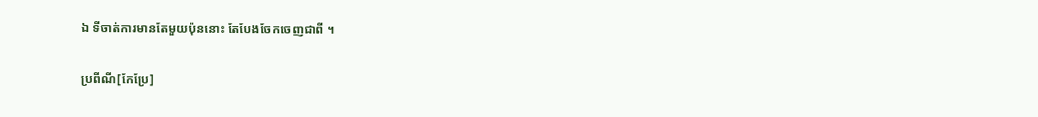ឯ ទីចាត់ការមានតែមួយប៉ុននោះ តែបែងចែកចេញជាពី ។

ប្រពីណី[កែប្រែ]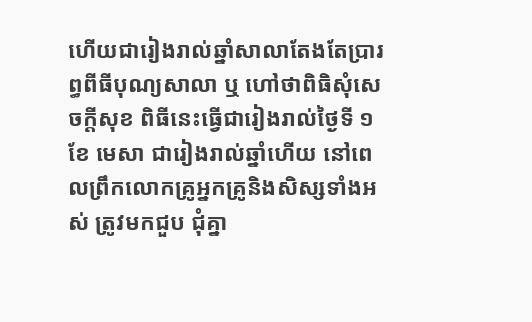ហើយជារៀងរាល់ឆ្នាំសាលាតែងតែប្រារព្ធពីធីបុណ្យសាលា ឬ ហៅថាពិធិសុំសេចក្តីសុខ ពិធីនេះធ្វើជារៀងរាល់ថ្ងៃទី ១ ខែ មេសា ជារៀងរាល់ឆ្នាំហើយ នៅពេលព្រឹកលោកគ្រូអ្នកគ្រូនិងសិស្សទាំងអស់ ត្រូវមកជួប ជុំគ្នា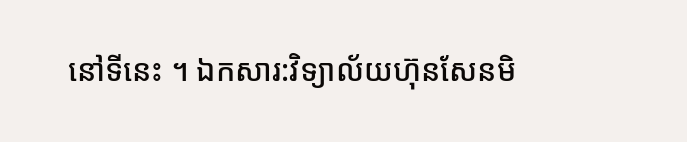នៅទីនេះ ។ ឯកសារ:វិទ្យាល័យហ៊ុនសែនមិ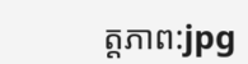ត្តភាព:jpg